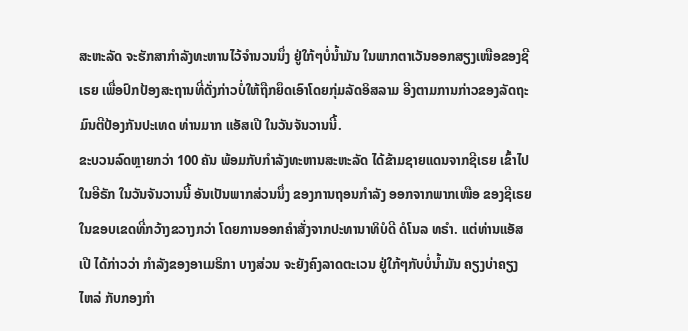ສະຫະລັດ ຈະຮັກສາກຳລັງທະຫານໄວ້ຈຳນວນນຶ່ງ ຢູ່ໃກ້ໆບໍ່ນ້ຳມັນ ໃນພາກຕາເວັນອອກສຽງເໜືອຂອງຊີເຣຍ ເພື່ອປົກປ້ອງສະຖານທີ່ດັ່ງກ່າວບໍ່ໃຫ້ຖືກຍຶດເອົາໂດຍກຸ່ມລັດອິສລາມ ອີງຕາມການກ່າວຂອງລັດຖະມົນຕີປ້ອງກັນປະເທດ ທ່ານມາກ ແອັສເປີ ໃນວັນຈັນວານນີ້.
ຂະບວນລົດຫຼາຍກວ່າ 100 ຄັນ ພ້ອມກັບກຳລັງທະຫານສະຫະລັດ ໄດ້ຂ້າມຊາຍແດນຈາກຊີເຣຍ ເຂົ້າໄປໃນອີຣັກ ໃນວັນຈັນວານນີ້ ອັນເປັນພາກສ່ວນນຶ່ງ ຂອງການຖອນກຳລັງ ອອກຈາກພາກເໜືອ ຂອງຊີເຣຍ ໃນຂອບເຂດທີ່ກວ້າງຂວາງກວ່າ ໂດຍການອອກຄຳສັ່ງຈາກປະທານາທິບໍດີ ດໍໂນລ ທຣຳ. ແຕ່ທ່ານແອັສເປີ ໄດ້ກ່າວວ່າ ກຳລັງຂອງອາເມຣິກາ ບາງສ່ວນ ຈະຍັງຄົງລາດຕະເວນ ຢູ່ໃກ້ໆກັບບໍ່ນ້ຳມັນ ຄຽງບ່າຄຽງໄຫລ່ ກັບກອງກຳ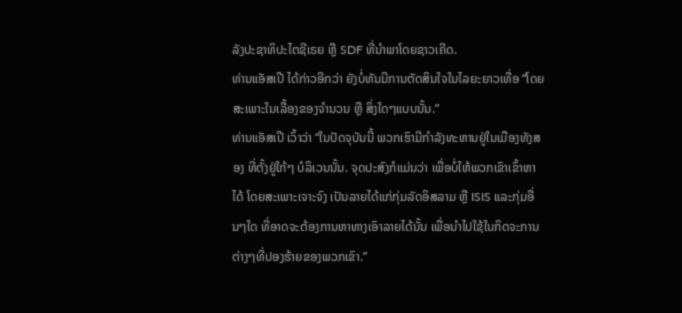ລັງປະຊາທິປະໄຕຊີເຣຍ ຫຼື SDF ທີ່ນຳພາໂດຍຊາວເຄີດ.
ທ່ານແອັສເປີ ໄດ້ກ່າວອີກວ່າ ຍັງບໍ່ທັນມີການຕັດສິນໃຈໃນໄລຍະຍາວເທື່ອ “ໂດຍສະເພາະໃນເລື້ອງຂອງຈຳນວນ ຫຼື ສິ່ງໃດໆແບບນັ້ນ.”
ທ່ານແອັສເປີ ເວົ້າວ່າ “ໃນປັດຈຸບັນນີ້ ພວກເຮົາມີກຳລັງທະຫານຢູ່ໃນເມືອງທັງສອງ ທີ່ຕັ້ງຢູ່ໃກ້ໆ ບໍລິເວນນັ້ນ. ຈຸດປະສົງກໍແມ່ນວ່າ ເພື່ອບໍ່ໃຫ້ພວກເຂົາເຂົ້າຫາໄດ້ ໂດຍສະເພາະເຈາະຈົງ ເປັນລາຍໄດ້ແກ່ກຸ່ມລັດອິສລາມ ຫຼື ISIS ແລະກຸ່ມອື່ນໆໃດ ທີ່ອາດຈະຕ້ອງການຫາທາງເອົາລາຍໄດ້ນັ້ນ ເພື່ອນຳໄປໃຊ້ໃນກິດຈະການຕ່າງໆທີ່ປອງຮ້າຍຂອງພວກເຂົາ.”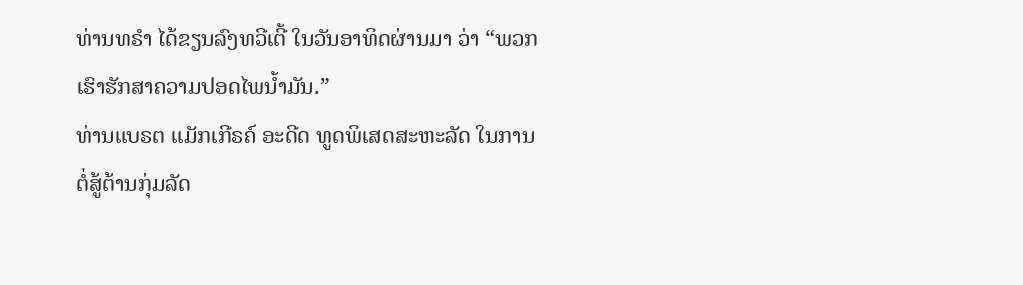ທ່ານທຣຳ ໄດ້ຂຽນລົງທວີເຕີ້ ໃນວັນອາທິດຜ່ານມາ ວ່າ “ພວກເຮົາຮັກສາຄວາມປອດໄພນ້ຳມັນ.”
ທ່ານແບຣຕ ແມັກເກີຣຄ໌ ອະດີດ ທູດພິເສດສະຫະລັດ ໃນການຕໍ່ສູ້ຕ້ານກຸ່ມລັດ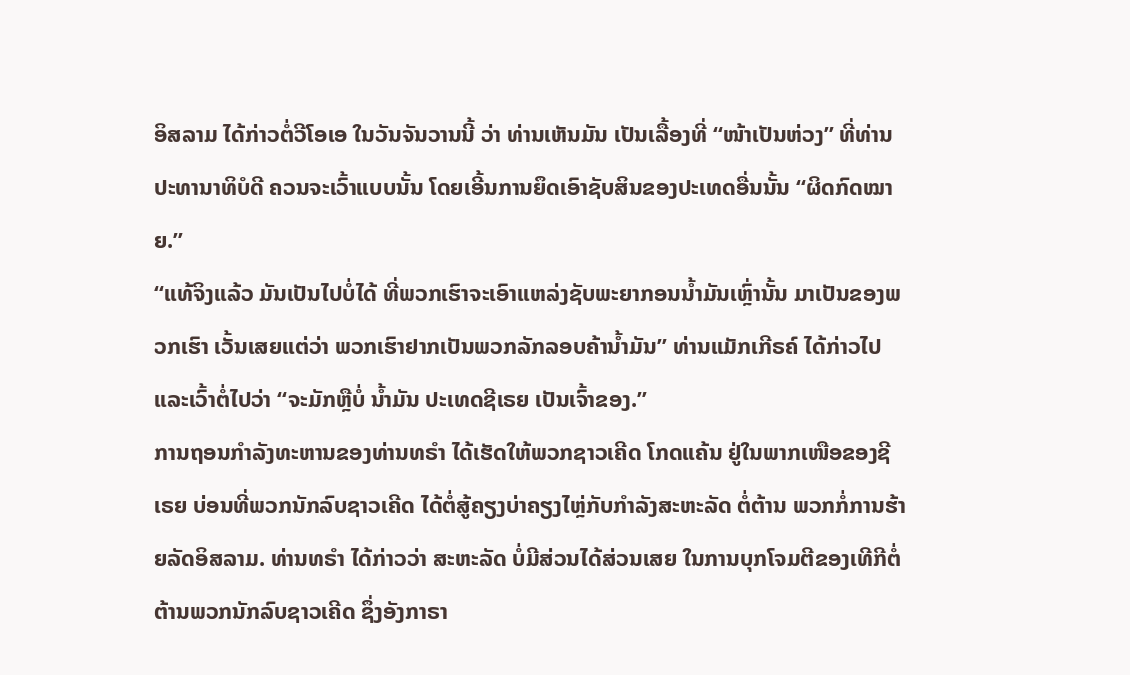ອິສລາມ ໄດ້ກ່າວຕໍ່ວີໂອເອ ໃນວັນຈັນວານນີ້ ວ່າ ທ່ານເຫັນມັນ ເປັນເລື້ອງທີ່ “ໜ້າເປັນຫ່ວງ” ທີ່ທ່ານປະທານາທິບໍດີ ຄວນຈະເວົ້າແບບນັ້ນ ໂດຍເອີ້ນການຍຶດເອົາຊັບສິນຂອງປະເທດອື່ນນັ້ນ “ຜິດກົດໝາຍ.”
“ແທ້ຈິງແລ້ວ ມັນເປັນໄປບໍ່ໄດ້ ທີ່ພວກເຮົາຈະເອົາແຫລ່ງຊັບພະຍາກອນນ້ຳມັນເຫຼົ່ານັ້ນ ມາເປັນຂອງພວກເຮົາ ເວັ້ນເສຍແຕ່ວ່າ ພວກເຮົາຢາກເປັນພວກລັກລອບຄ້ານ້ຳມັນ” ທ່ານແມັກເກີຣຄ໌ ໄດ້ກ່າວໄປ ແລະເວົ້າຕໍ່ໄປວ່າ “ຈະມັກຫຼືບໍ່ ນ້ຳມັນ ປະເທດຊີເຣຍ ເປັນເຈົ້າຂອງ.”
ການຖອນກຳລັງທະຫານຂອງທ່ານທຣຳ ໄດ້ເຮັດໃຫ້ພວກຊາວເຄີດ ໂກດແຄ້ນ ຢູ່ໃນພາກເໜືອຂອງຊີເຣຍ ບ່ອນທີ່ພວກນັກລົບຊາວເຄີດ ໄດ້ຕໍ່ສູ້ຄຽງບ່າຄຽງໄຫຼ່ກັບກຳລັງສະຫະລັດ ຕໍ່ຕ້ານ ພວກກໍ່ການຮ້າຍລັດອິສລາມ. ທ່ານທຣຳ ໄດ້ກ່າວວ່າ ສະຫະລັດ ບໍ່ມີສ່ວນໄດ້ສ່ວນເສຍ ໃນການບຸກໂຈມຕີຂອງເທີກີຕໍ່ຕ້ານພວກນັກລົບຊາວເຄີດ ຊຶ່ງອັງກາຣາ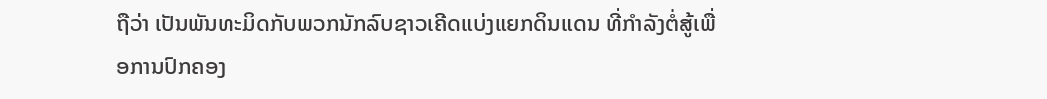ຖືວ່າ ເປັນພັນທະມິດກັບພວກນັກລົບຊາວເຄີດແບ່ງແຍກດິນແດນ ທີ່ກຳລັງຕໍ່ສູ້ເພື່ອການປົກຄອງ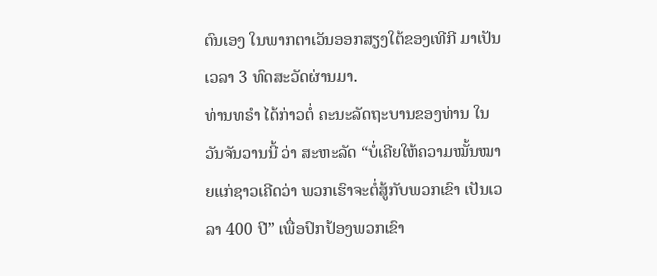ຕົນເອງ ໃນພາກຕາເວັນອອກສຽງໃຕ້ຂອງເທີກີ ມາເປັນເວລາ 3 ທົດສະວັດຜ່ານມາ.
ທ່ານທຣຳ ໄດ້ກ່າວຕໍ່ ຄະນະລັດຖະບານຂອງທ່ານ ໃນວັນຈັນວານນີ້ ວ່າ ສະຫະລັດ “ບໍ່ເຄີຍໃຫ້ຄວາມໝັ້ນໝາຍແກ່ຊາວເຄີດວ່າ ພວກເຮົາຈະຕໍ່ສູ້ກັບພວກເຂົາ ເປັນເວລາ 400 ປີ” ເພື່ອປົກປ້ອງພວກເຂົາ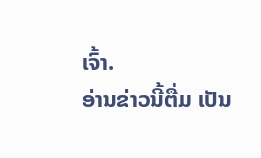ເຈົ້າ.
ອ່ານຂ່າວນີ້ຕື່ມ ເປັນ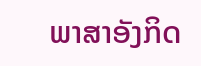ພາສາອັງກິດ